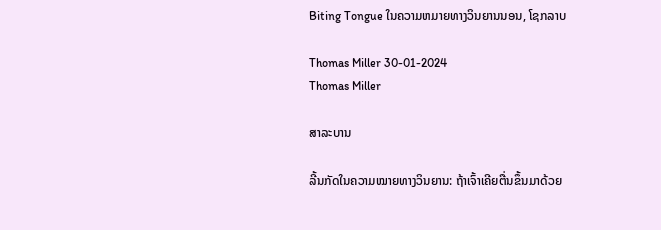Biting Tongue ໃນຄວາມຫມາຍທາງວິນຍານນອນ, ໂຊກລາບ

Thomas Miller 30-01-2024
Thomas Miller

ສາລະບານ

ລີ້ນກັດໃນຄວາມໝາຍທາງວິນຍານ: ຖ້າເຈົ້າເຄີຍຕື່ນຂຶ້ນມາດ້ວຍ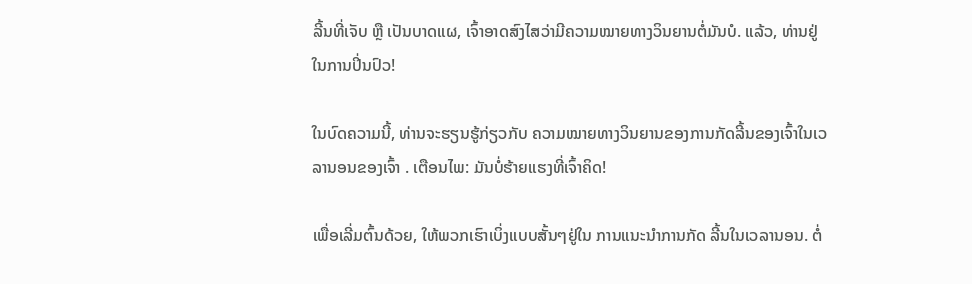ລີ້ນທີ່ເຈັບ ຫຼື ເປັນບາດແຜ, ເຈົ້າອາດສົງໄສວ່າມີຄວາມໝາຍທາງວິນຍານຕໍ່ມັນບໍ. ແລ້ວ, ທ່ານຢູ່ໃນການປິ່ນປົວ!

ໃນບົດຄວາມນີ້, ທ່ານຈະຮຽນຮູ້ກ່ຽວກັບ ຄວາມໝາຍທາງວິນຍານຂອງການກັດລີ້ນຂອງເຈົ້າໃນເວລານອນຂອງເຈົ້າ . ເຕືອນໄພ: ມັນບໍ່ຮ້າຍແຮງທີ່ເຈົ້າຄິດ!

ເພື່ອເລີ່ມຕົ້ນດ້ວຍ, ໃຫ້ພວກເຮົາເບິ່ງແບບສັ້ນໆຢູ່ໃນ ການແນະນໍາການກັດ ລີ້ນໃນເວລານອນ. ຕໍ່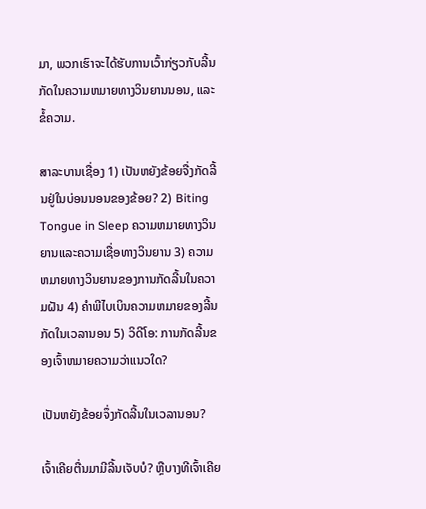ມາ, ພວກເຮົາຈະໄດ້ຮັບການເວົ້າກ່ຽວກັບລີ້ນກັດໃນຄວາມຫມາຍທາງວິນຍານນອນ, ແລະຂໍ້ຄວາມ.

ສາລະບານເຊື່ອງ 1) ເປັນຫຍັງຂ້ອຍຈື່ງກັດລີ້ນຢູ່ໃນບ່ອນນອນຂອງຂ້ອຍ? 2) Biting Tongue in Sleep ຄວາມຫມາຍທາງວິນຍານແລະຄວາມເຊື່ອທາງວິນຍານ 3) ຄວາມຫມາຍທາງວິນຍານຂອງການກັດລີ້ນໃນຄວາມຝັນ 4) ຄໍາພີໄບເບິນຄວາມຫມາຍຂອງລີ້ນກັດໃນເວລານອນ 5) ວິດີໂອ: ການກັດລີ້ນຂອງເຈົ້າຫມາຍຄວາມວ່າແນວໃດ?

ເປັນຫຍັງຂ້ອຍຈຶ່ງກັດລີ້ນໃນເວລານອນ?

ເຈົ້າເຄີຍຕື່ນມາມີລີ້ນເຈັບບໍ? ຫຼືບາງທີເຈົ້າເຄີຍ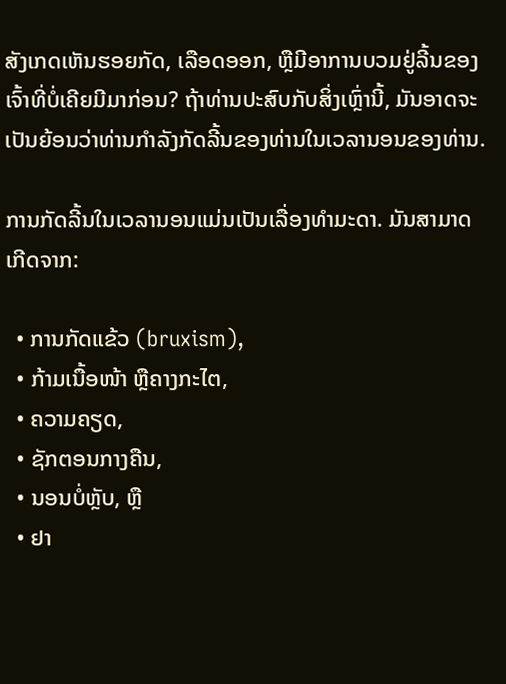ສັງເກດເຫັນຮອຍກັດ, ເລືອດອອກ, ຫຼືມີອາການບວມຢູ່ລີ້ນຂອງເຈົ້າທີ່ບໍ່ເຄີຍມີມາກ່ອນ? ຖ້າທ່ານປະສົບກັບສິ່ງເຫຼົ່ານີ້, ມັນອາດຈະເປັນຍ້ອນວ່າທ່ານກໍາລັງກັດລີ້ນຂອງທ່ານໃນເວລານອນຂອງທ່ານ.

ການກັດລີ້ນໃນເວລານອນແມ່ນເປັນເລື່ອງທໍາມະດາ. ມັນສາມາດເກີດຈາກ:

  • ການກັດແຂ້ວ (bruxism),
  • ກ້າມເນື້ອໜ້າ ຫຼືຄາງກະໄຕ,
  • ຄວາມຄຽດ,
  • ຊັກຕອນກາງຄືນ,
  • ນອນບໍ່ຫຼັບ, ຫຼື
  • ຢາ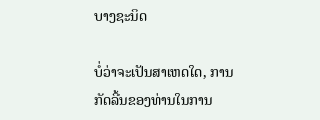ບາງຊະນິດ

ບໍ່ວ່າຈະເປັນສາເຫດໃດ, ການກັດລີ້ນຂອງທ່ານໃນການ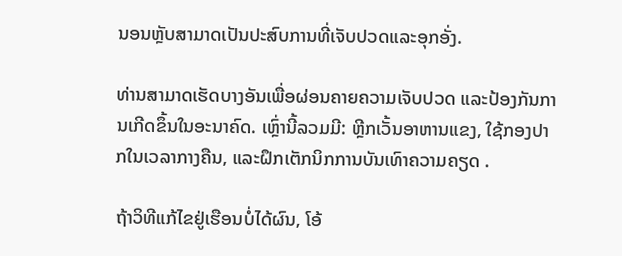ນອນຫຼັບສາມາດເປັນປະສົບການທີ່ເຈັບປວດແລະອຸກອັ່ງ.

ທ່ານສາມາດເຮັດບາງອັນເພື່ອຜ່ອນຄາຍຄວາມເຈັບປວດ ແລະປ້ອງກັນການເກີດຂຶ້ນໃນອະນາຄົດ. ເຫຼົ່ານີ້ລວມມີ: ຫຼີກເວັ້ນອາຫານແຂງ, ໃຊ້ກອງປາກໃນເວລາກາງຄືນ, ແລະຝຶກເຕັກນິກການບັນເທົາຄວາມຄຽດ .

ຖ້າວິທີແກ້ໄຂຢູ່ເຮືອນບໍ່ໄດ້ຜົນ, ໂອ້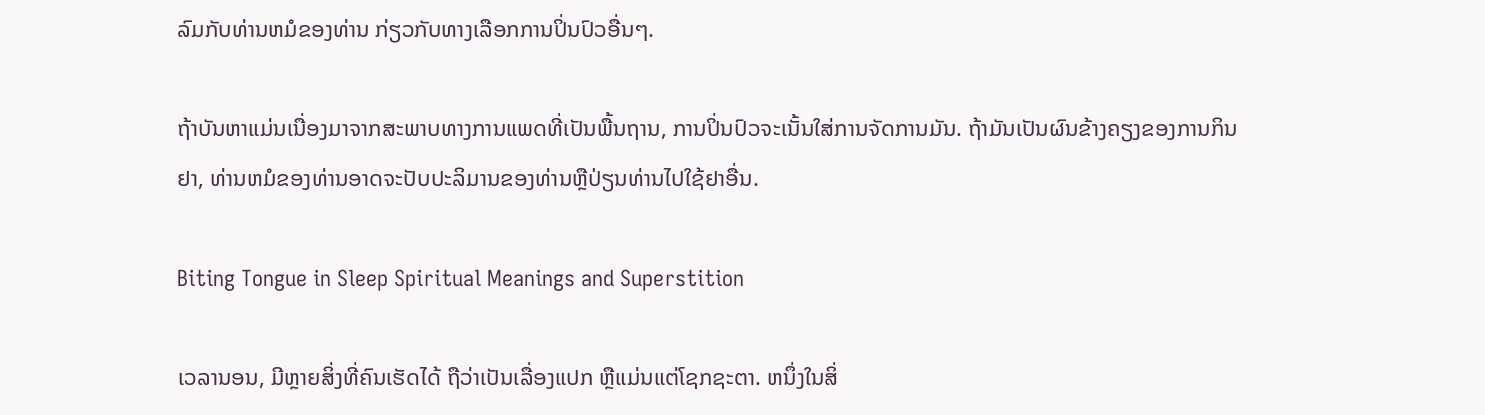ລົມກັບທ່ານຫມໍຂອງທ່ານ ກ່ຽວກັບທາງເລືອກການປິ່ນປົວອື່ນໆ.

ຖ້າບັນຫາແມ່ນເນື່ອງມາຈາກສະພາບທາງການແພດທີ່ເປັນພື້ນຖານ, ການປິ່ນປົວຈະເນັ້ນໃສ່ການຈັດການມັນ. ຖ້າມັນເປັນຜົນຂ້າງຄຽງຂອງການກິນຢາ, ທ່ານຫມໍຂອງທ່ານອາດຈະປັບປະລິມານຂອງທ່ານຫຼືປ່ຽນທ່ານໄປໃຊ້ຢາອື່ນ.

Biting Tongue in Sleep Spiritual Meanings and Superstition

ເວລານອນ, ມີຫຼາຍສິ່ງທີ່ຄົນເຮັດໄດ້ ຖືວ່າເປັນເລື່ອງແປກ ຫຼືແມ່ນແຕ່ໂຊກຊະຕາ. ຫນຶ່ງໃນສິ່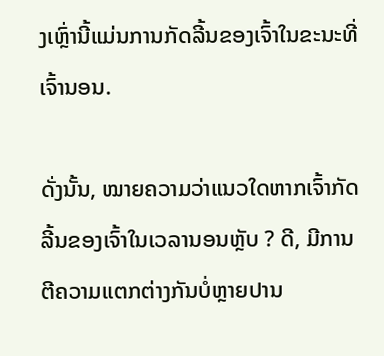ງເຫຼົ່ານີ້ແມ່ນການກັດລີ້ນຂອງເຈົ້າໃນຂະນະທີ່ເຈົ້ານອນ.

ດັ່ງນັ້ນ, ໝາຍຄວາມວ່າແນວໃດຫາກເຈົ້າກັດລີ້ນຂອງເຈົ້າໃນເວລານອນຫຼັບ ? ດີ, ມີການຕີຄວາມແຕກຕ່າງກັນບໍ່ຫຼາຍປານ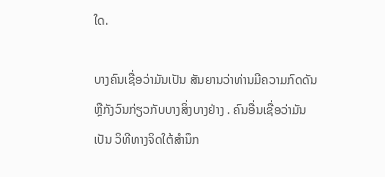ໃດ.

ບາງຄົນເຊື່ອວ່າມັນເປັນ ສັນຍານວ່າທ່ານມີຄວາມກົດດັນ ຫຼືກັງວົນກ່ຽວກັບບາງສິ່ງບາງຢ່າງ . ຄົນອື່ນເຊື່ອວ່າມັນເປັນ ວິທີທາງຈິດໃຕ້ສຳນຶກ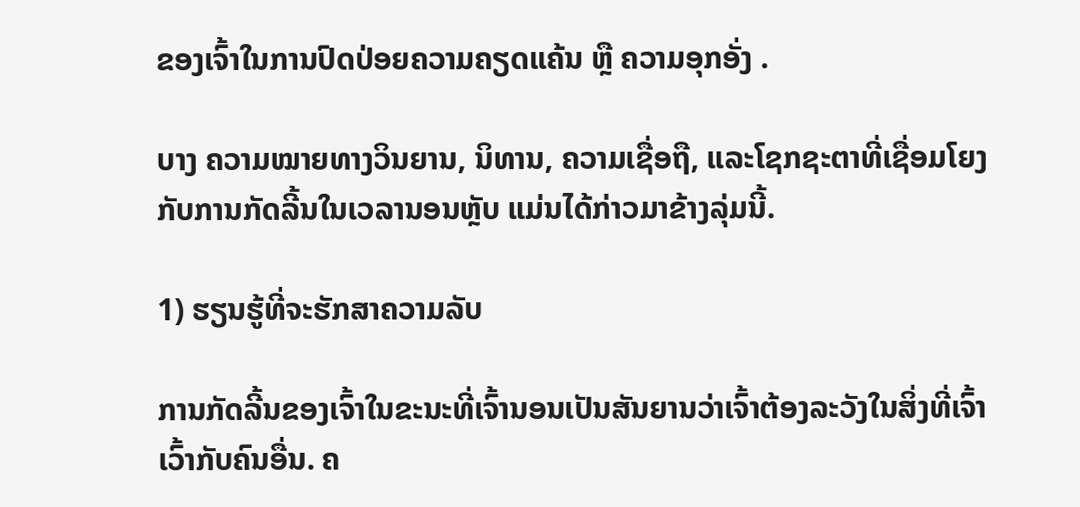ຂອງເຈົ້າໃນການປົດປ່ອຍຄວາມຄຽດແຄ້ນ ຫຼື ຄວາມອຸກອັ່ງ .

ບາງ ຄວາມໝາຍທາງວິນຍານ, ນິທານ, ຄວາມເຊື່ອຖື, ແລະໂຊກຊະຕາທີ່ເຊື່ອມໂຍງກັບການກັດລີ້ນໃນເວລານອນຫຼັບ ແມ່ນໄດ້ກ່າວມາຂ້າງລຸ່ມນີ້.

1) ຮຽນຮູ້ທີ່ຈະຮັກສາຄວາມລັບ

ການກັດລີ້ນຂອງເຈົ້າໃນຂະນະທີ່ເຈົ້ານອນເປັນສັນຍານວ່າເຈົ້າຕ້ອງລະວັງໃນສິ່ງທີ່ເຈົ້າເວົ້າກັບຄົນອື່ນ. ຄ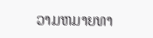ວາມຫມາຍທາ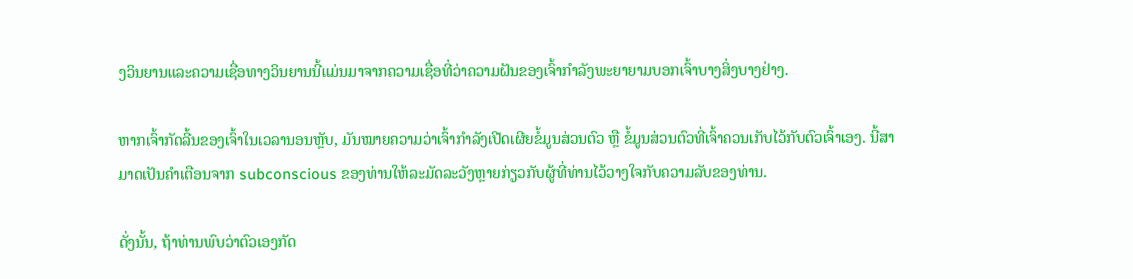ງວິນຍານແລະຄວາມເຊື່ອທາງວິນຍານນີ້ແມ່ນມາຈາກຄວາມເຊື່ອທີ່ວ່າຄວາມຝັນຂອງເຈົ້າກໍາລັງພະຍາຍາມບອກເຈົ້າບາງສິ່ງບາງຢ່າງ.

ຫາກເຈົ້າກັດລີ້ນຂອງເຈົ້າໃນເວລານອນຫຼັບ, ມັນໝາຍຄວາມວ່າເຈົ້າກຳລັງເປີດເຜີຍຂໍ້ມູນສ່ວນຕົວ ຫຼື ຂໍ້ມູນສ່ວນຕົວທີ່ເຈົ້າຄວນເກັບໄວ້ກັບຕົວເຈົ້າເອງ. ນີ້ສາມາດເປັນຄໍາເຕືອນຈາກ subconscious ຂອງທ່ານໃຫ້ລະມັດລະວັງຫຼາຍກ່ຽວກັບຜູ້ທີ່ທ່ານໄວ້ວາງໃຈກັບຄວາມລັບຂອງທ່ານ.

ດັ່ງນັ້ນ, ຖ້າທ່ານພົບວ່າຕົວເອງກັດ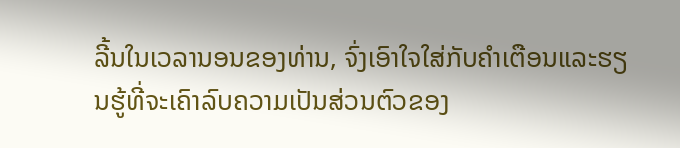ລີ້ນໃນເວລານອນຂອງທ່ານ, ຈົ່ງເອົາໃຈໃສ່ກັບຄໍາເຕືອນແລະຮຽນຮູ້ທີ່ຈະເຄົາລົບຄວາມເປັນສ່ວນຕົວຂອງ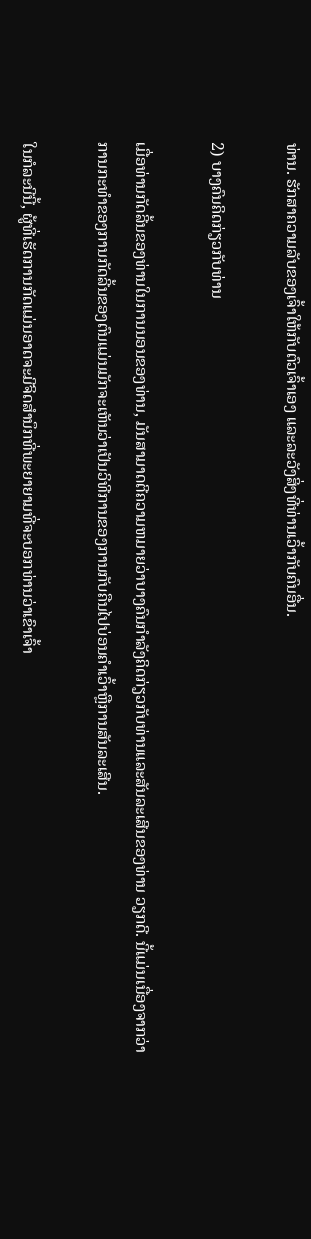ທ່ານ. ຮັກສາຄວາມລັບຂອງເຈົ້າໃຫ້ກັບຕົວເຈົ້າເອງ ແລະລະວັງສິ່ງທີ່ທ່ານເວົ້າກັບຄົນອື່ນ.

2) ບາງຄົນຄິດກ່ຽວກັບທ່ານ

ເມື່ອທ່ານກັດລີ້ນຂອງທ່ານໃນການນອນຂອງທ່ານ, ມັນສາມາດຕີຄວາມຫມາຍວ່າບາງຄົນກໍາລັງຄິດກ່ຽວກັບທ່ານແລະສັນລະເສີນຂອງທ່ານ ວຽກດີ. ນີ້ແມ່ນເນື່ອງຈາກວ່າການກະທໍາຂອງການກັດລີ້ນຂອງຕົນແມ່ນມັກຈະເຫັນວ່າເປັນວິທີການຂອງການກັບຄືນໄປບ່ອນຄໍາເວົ້າຫຼືການສັນລະເສີນ.

ໃນກໍລະນີນີ້, ຜູ້ທີ່ເຮັດການກັດແມ່ນອາດຈະມີຈິດສໍານຶກທີ່ພະຍາຍາມທີ່ຈະບອກທ່ານວ່າເຂົາເຈົ້າ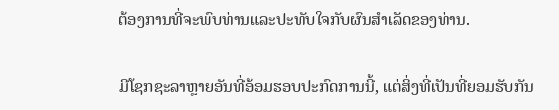ຕ້ອງການທີ່ຈະພົບທ່ານແລະປະທັບໃຈກັບຜົນສໍາເລັດຂອງທ່ານ.

ມີໂຊກຊະລາຫຼາຍອັນທີ່ອ້ອມຮອບປະກົດການນີ້, ແຕ່ສິ່ງທີ່ເປັນທີ່ຍອມຮັບກັນ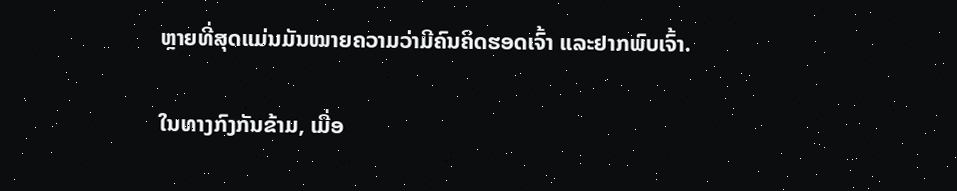ຫຼາຍທີ່ສຸດແມ່ນມັນໝາຍຄວາມວ່າມີຄົນຄິດຮອດເຈົ້າ ແລະຢາກພົບເຈົ້າ.

ໃນທາງກົງກັນຂ້າມ, ເມື່ອ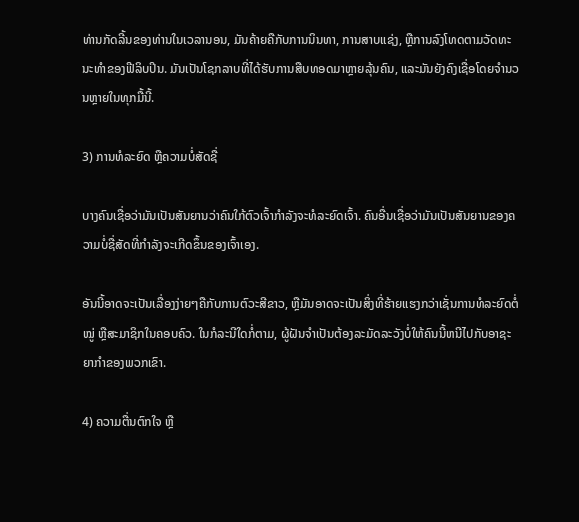ທ່ານກັດລີ້ນຂອງທ່ານໃນເວລານອນ, ມັນຄ້າຍຄືກັບການນິນທາ, ການສາບແຊ່ງ, ຫຼືການລົງໂທດຕາມວັດທະນະທໍາຂອງຟີລິບປິນ. ມັນເປັນໂຊກລາບທີ່ໄດ້ຮັບການສືບທອດມາຫຼາຍລຸ້ນຄົນ, ແລະມັນຍັງຄົງເຊື່ອໂດຍຈໍານວນຫຼາຍໃນທຸກມື້ນີ້.

3) ການທໍລະຍົດ ຫຼືຄວາມບໍ່ສັດຊື່

ບາງຄົນເຊື່ອວ່າມັນເປັນສັນຍານວ່າຄົນໃກ້ຕົວເຈົ້າກຳລັງຈະທໍລະຍົດເຈົ້າ. ຄົນອື່ນເຊື່ອວ່າມັນເປັນສັນຍານຂອງຄວາມບໍ່ຊື່ສັດທີ່ກໍາລັງຈະເກີດຂຶ້ນຂອງເຈົ້າເອງ.

ອັນນີ້ອາດຈະເປັນເລື່ອງງ່າຍໆຄືກັບການຕົວະສີຂາວ, ຫຼືມັນອາດຈະເປັນສິ່ງທີ່ຮ້າຍແຮງກວ່າເຊັ່ນການທໍລະຍົດຕໍ່ໝູ່ ຫຼືສະມາຊິກໃນຄອບຄົວ. ໃນກໍລະນີໃດກໍ່ຕາມ, ຜູ້ຝັນຈໍາເປັນຕ້ອງລະມັດລະວັງບໍ່ໃຫ້ຄົນນີ້ຫນີໄປກັບອາຊະຍາກໍາຂອງພວກເຂົາ.

4) ຄວາມຕື່ນຕົກໃຈ ຫຼື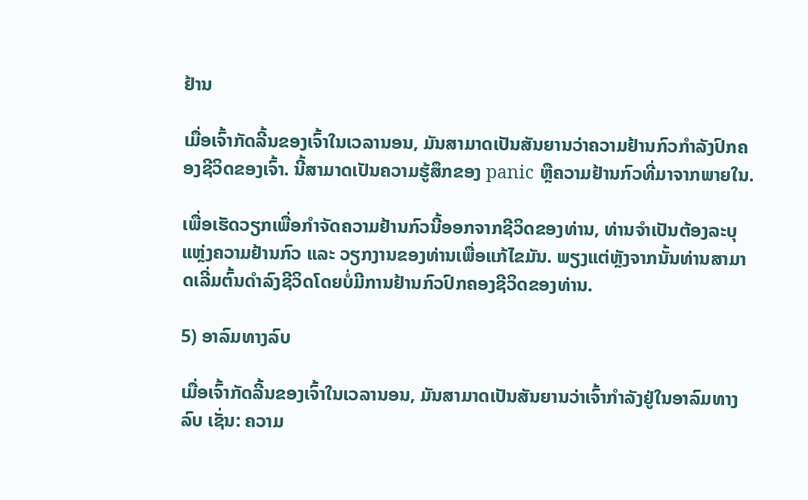ຢ້ານ

ເມື່ອເຈົ້າກັດລີ້ນຂອງເຈົ້າໃນເວລານອນ, ມັນສາມາດເປັນສັນຍານວ່າຄວາມຢ້ານກົວກຳລັງປົກຄອງຊີວິດຂອງເຈົ້າ. ນີ້ສາມາດເປັນຄວາມຮູ້ສຶກຂອງ panic ຫຼືຄວາມຢ້ານກົວທີ່ມາຈາກພາຍໃນ.

ເພື່ອເຮັດວຽກເພື່ອກຳຈັດຄວາມຢ້ານກົວນີ້ອອກຈາກຊີວິດຂອງທ່ານ, ທ່ານຈຳເປັນຕ້ອງລະບຸແຫຼ່ງຄວາມຢ້ານກົວ ແລະ ວຽກງານຂອງທ່ານເພື່ອແກ້ໄຂມັນ. ພຽງແຕ່ຫຼັງຈາກນັ້ນທ່ານສາມາດເລີ່ມຕົ້ນດໍາລົງຊີວິດໂດຍບໍ່ມີການຢ້ານກົວປົກຄອງຊີວິດຂອງທ່ານ.

5) ອາລົມທາງລົບ

ເມື່ອເຈົ້າກັດລີ້ນຂອງເຈົ້າໃນເວລານອນ, ມັນສາມາດເປັນສັນຍານວ່າເຈົ້າກຳລັງຢູ່ໃນອາລົມທາງລົບ ເຊັ່ນ: ຄວາມ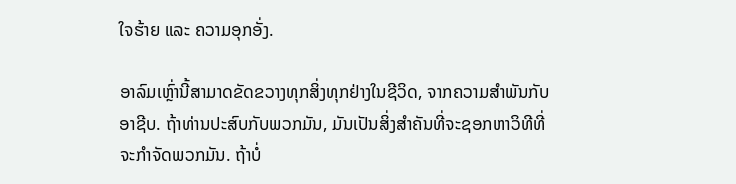ໃຈຮ້າຍ ແລະ ຄວາມອຸກອັ່ງ.

ອາລົມເຫຼົ່ານີ້ສາມາດຂັດຂວາງທຸກສິ່ງທຸກຢ່າງໃນຊີວິດ, ຈາກຄວາມສໍາພັນກັບອາຊີບ. ຖ້າທ່ານປະສົບກັບພວກມັນ, ມັນເປັນສິ່ງສໍາຄັນທີ່ຈະຊອກຫາວິທີທີ່ຈະກໍາຈັດພວກມັນ. ຖ້າບໍ່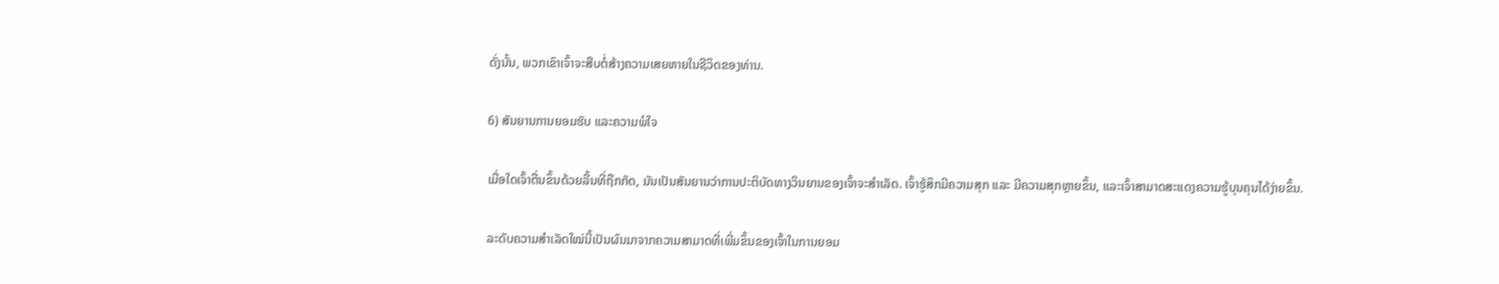ດັ່ງນັ້ນ, ພວກເຂົາເຈົ້າຈະສືບຕໍ່ສ້າງຄວາມເສຍຫາຍໃນຊີວິດຂອງທ່ານ.

6) ສັນຍານການຍອມຮັບ ແລະຄວາມພໍໃຈ

ເມື່ອໃດເຈົ້າຕື່ນຂຶ້ນດ້ວຍລີ້ນທີ່ຖືກກັດ, ມັນເປັນສັນຍານວ່າການປະຕິບັດທາງວິນຍານຂອງເຈົ້າຈະສໍາເລັດ. ເຈົ້າຮູ້ສຶກມີຄວາມສຸກ ແລະ ມີຄວາມສຸກຫຼາຍຂຶ້ນ, ແລະເຈົ້າສາມາດສະແດງຄວາມຮູ້ບຸນຄຸນໄດ້ງ່າຍຂຶ້ນ.

ລະດັບຄວາມສຳເລັດໃໝ່ນີ້ເປັນຜົນມາຈາກຄວາມສາມາດທີ່ເພີ່ມຂຶ້ນຂອງເຈົ້າໃນການຍອມ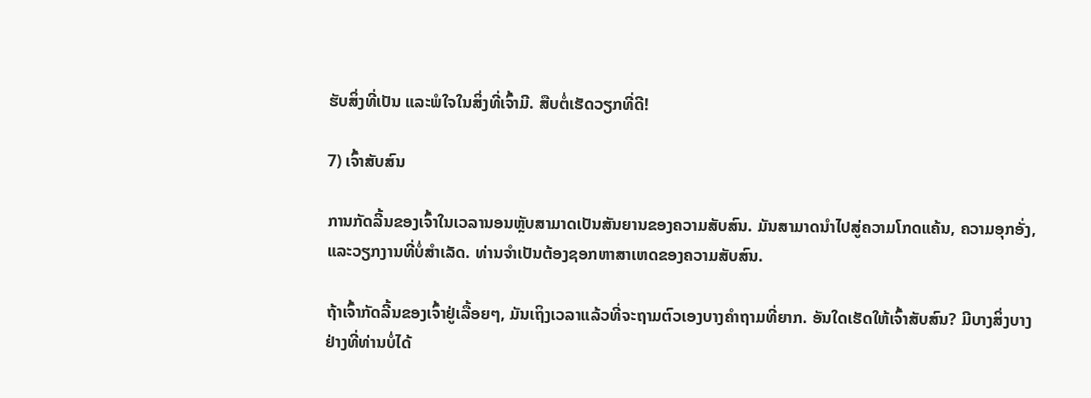ຮັບສິ່ງທີ່ເປັນ ແລະພໍໃຈໃນສິ່ງທີ່ເຈົ້າມີ. ສືບຕໍ່ເຮັດວຽກທີ່ດີ!

7) ເຈົ້າສັບສົນ

ການກັດລີ້ນຂອງເຈົ້າໃນເວລານອນຫຼັບສາມາດເປັນສັນຍານຂອງຄວາມສັບສົນ. ມັນສາມາດນໍາໄປສູ່ຄວາມໂກດແຄ້ນ, ຄວາມອຸກອັ່ງ, ແລະວຽກງານທີ່ບໍ່ສໍາເລັດ. ທ່ານຈໍາເປັນຕ້ອງຊອກຫາສາເຫດຂອງຄວາມສັບສົນ.

ຖ້າເຈົ້າກັດລີ້ນຂອງເຈົ້າຢູ່ເລື້ອຍໆ, ມັນເຖິງເວລາແລ້ວທີ່ຈະຖາມຕົວເອງບາງຄຳຖາມທີ່ຍາກ. ອັນໃດເຮັດໃຫ້ເຈົ້າສັບສົນ? ມີບາງສິ່ງບາງຢ່າງທີ່ທ່ານບໍ່ໄດ້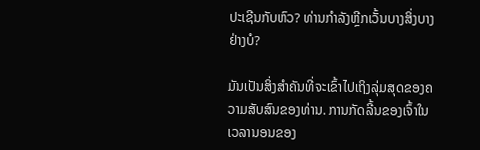ປະເຊີນກັບຫົວ? ທ່ານກໍາລັງຫຼີກເວັ້ນບາງສິ່ງບາງຢ່າງບໍ?

ມັນເປັນສິ່ງສໍາຄັນທີ່ຈະເຂົ້າໄປເຖິງລຸ່ມສຸດຂອງຄວາມສັບສົນຂອງທ່ານ. ການກັດລີ້ນຂອງເຈົ້າໃນເວລານອນຂອງ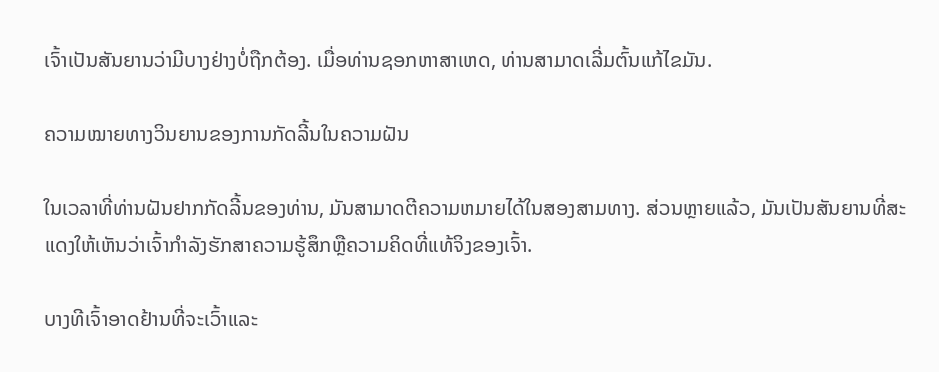ເຈົ້າເປັນສັນຍານວ່າມີບາງຢ່າງບໍ່ຖືກຕ້ອງ. ເມື່ອທ່ານຊອກຫາສາເຫດ, ທ່ານສາມາດເລີ່ມຕົ້ນແກ້ໄຂມັນ.

ຄວາມໝາຍທາງວິນຍານຂອງການກັດລີ້ນໃນຄວາມຝັນ

ໃນເວລາທີ່ທ່ານຝັນຢາກກັດລີ້ນຂອງທ່ານ, ມັນສາມາດຕີຄວາມຫມາຍໄດ້ໃນສອງສາມທາງ. ສ່ວນຫຼາຍແລ້ວ, ມັນເປັນສັນຍານທີ່ສະແດງໃຫ້ເຫັນວ່າເຈົ້າກໍາລັງຮັກສາຄວາມຮູ້ສຶກຫຼືຄວາມຄິດທີ່ແທ້ຈິງຂອງເຈົ້າ.

ບາງທີເຈົ້າອາດຢ້ານທີ່ຈະເວົ້າແລະ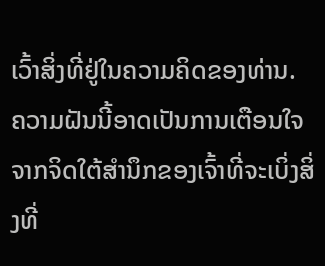ເວົ້າສິ່ງທີ່ຢູ່ໃນຄວາມຄິດຂອງທ່ານ. ຄວາມຝັນນີ້ອາດເປັນການເຕືອນໃຈຈາກຈິດໃຕ້ສຳນຶກຂອງເຈົ້າທີ່ຈະເບິ່ງສິ່ງທີ່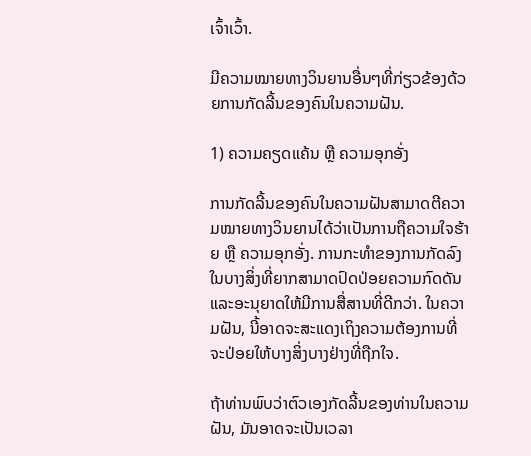ເຈົ້າເວົ້າ.

ມີຄວາມໝາຍທາງວິນຍານອື່ນໆທີ່ກ່ຽວຂ້ອງດ້ວຍການກັດລີ້ນຂອງຄົນໃນຄວາມຝັນ.

1) ຄວາມຄຽດແຄ້ນ ຫຼື ຄວາມອຸກອັ່ງ

ການກັດລີ້ນຂອງຄົນໃນຄວາມຝັນສາມາດຕີຄວາມໝາຍທາງວິນຍານໄດ້ວ່າເປັນການຖືຄວາມໃຈຮ້າຍ ຫຼື ຄວາມອຸກອັ່ງ. ການກະທໍາຂອງການກັດລົງໃນບາງສິ່ງທີ່ຍາກສາມາດປົດປ່ອຍຄວາມກົດດັນແລະອະນຸຍາດໃຫ້ມີການສື່ສານທີ່ດີກວ່າ. ໃນຄວາມຝັນ, ນີ້ອາດຈະສະແດງເຖິງຄວາມຕ້ອງການທີ່ຈະປ່ອຍໃຫ້ບາງສິ່ງບາງຢ່າງທີ່ຖືກໃຈ.

ຖ້າທ່ານພົບວ່າຕົວເອງກັດລີ້ນຂອງທ່ານໃນຄວາມຝັນ, ມັນອາດຈະເປັນເວລາ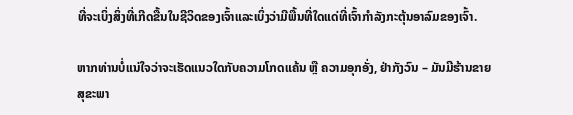ທີ່ຈະເບິ່ງສິ່ງທີ່ເກີດຂື້ນໃນຊີວິດຂອງເຈົ້າແລະເບິ່ງວ່າມີພື້ນທີ່ໃດແດ່ທີ່ເຈົ້າກໍາລັງກະຕຸ້ນອາລົມຂອງເຈົ້າ.

ຫາກທ່ານບໍ່ແນ່ໃຈວ່າຈະເຮັດແນວໃດກັບຄວາມໂກດແຄ້ນ ຫຼື ຄວາມອຸກອັ່ງ, ຢ່າກັງວົນ – ມັນມີຮ້ານຂາຍສຸຂະພາ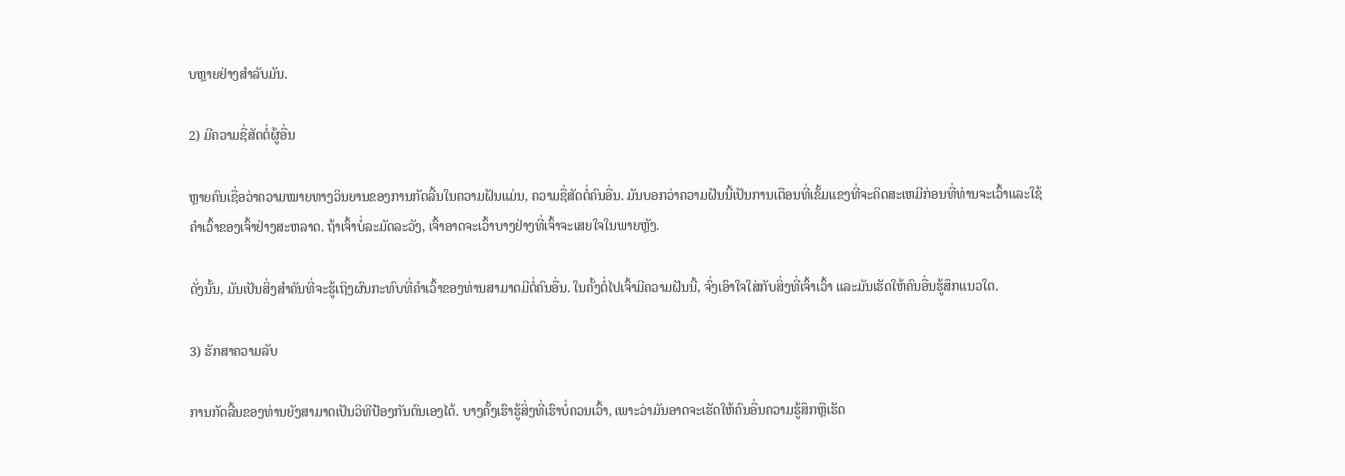ບຫຼາຍຢ່າງສຳລັບມັນ.

2) ມີຄວາມຊື່ສັດຕໍ່ຜູ້ອື່ນ

ຫຼາຍຄົນເຊື່ອວ່າຄວາມໝາຍທາງວິນຍານຂອງການກັດລີ້ນໃນຄວາມຝັນແມ່ນ, ຄວາມຊື່ສັດຕໍ່ຄົນອື່ນ. ມັນບອກວ່າຄວາມຝັນນີ້ເປັນການເຕືອນທີ່ເຂັ້ມແຂງທີ່ຈະຄິດສະເຫມີກ່ອນທີ່ທ່ານຈະເວົ້າແລະໃຊ້ຄໍາເວົ້າຂອງເຈົ້າຢ່າງສະຫລາດ. ຖ້າເຈົ້າບໍ່ລະມັດລະວັງ, ເຈົ້າອາດຈະເວົ້າບາງຢ່າງທີ່ເຈົ້າຈະເສຍໃຈໃນພາຍຫຼັງ.

ດັ່ງນັ້ນ, ມັນເປັນສິ່ງສໍາຄັນທີ່ຈະຮູ້ເຖິງຜົນກະທົບທີ່ຄໍາເວົ້າຂອງທ່ານສາມາດມີຕໍ່ຄົນອື່ນ. ໃນຄັ້ງຕໍ່ໄປເຈົ້າມີຄວາມຝັນນີ້, ຈົ່ງເອົາໃຈໃສ່ກັບສິ່ງທີ່ເຈົ້າເວົ້າ ແລະມັນເຮັດໃຫ້ຄົນອື່ນຮູ້ສຶກແນວໃດ.

3) ຮັກສາຄວາມລັບ

ການກັດລີ້ນຂອງທ່ານຍັງສາມາດເປັນວິທີປ້ອງກັນຕົນເອງໄດ້. ບາງຄັ້ງເຮົາຮູ້ສິ່ງທີ່ເຮົາບໍ່ຄວນເວົ້າ, ເພາະວ່າມັນອາດຈະເຮັດໃຫ້ຄົນອື່ນຄວາມຮູ້ສຶກຫຼືເຮັດ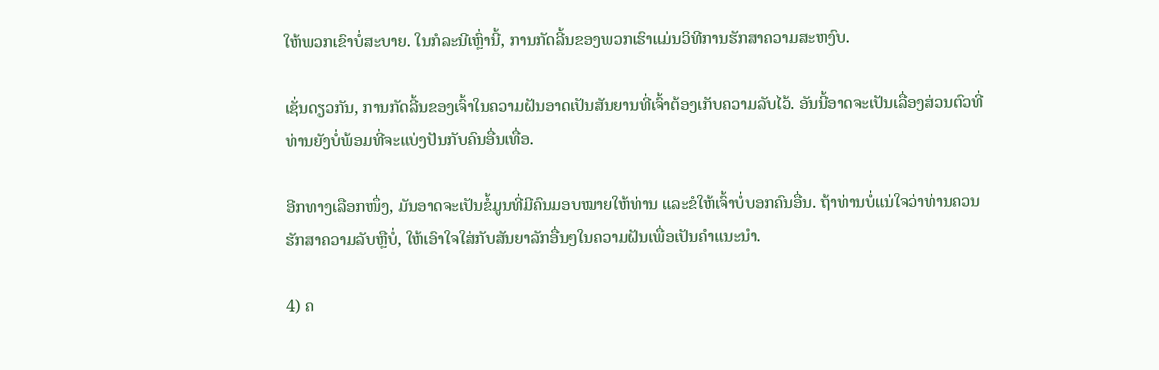ໃຫ້ພວກເຂົາບໍ່ສະບາຍ. ໃນກໍລະນີເຫຼົ່ານີ້, ການກັດລີ້ນຂອງພວກເຮົາແມ່ນວິທີການຮັກສາຄວາມສະຫງົບ.

ເຊັ່ນດຽວກັນ, ການກັດລີ້ນຂອງເຈົ້າໃນຄວາມຝັນອາດເປັນສັນຍານທີ່ເຈົ້າຕ້ອງເກັບຄວາມລັບໄວ້. ອັນນີ້ອາດຈະເປັນເລື່ອງສ່ວນຕົວທີ່ທ່ານຍັງບໍ່ພ້ອມທີ່ຈະແບ່ງປັນກັບຄົນອື່ນເທື່ອ.

ອີກທາງເລືອກໜຶ່ງ, ມັນອາດຈະເປັນຂໍ້ມູນທີ່ມີຄົນມອບໝາຍໃຫ້ທ່ານ ແລະຂໍໃຫ້ເຈົ້າບໍ່ບອກຄົນອື່ນ. ຖ້າທ່ານບໍ່ແນ່ໃຈວ່າທ່ານຄວນຮັກສາຄວາມລັບຫຼືບໍ່, ໃຫ້ເອົາໃຈໃສ່ກັບສັນຍາລັກອື່ນໆໃນຄວາມຝັນເພື່ອເປັນຄໍາແນະນໍາ.

4) ຄ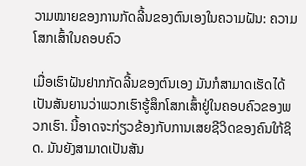ວາມໝາຍຂອງການກັດລີ້ນຂອງຕົນເອງໃນຄວາມຝັນ: ຄວາມໂສກເສົ້າໃນຄອບຄົວ

ເມື່ອເຮົາຝັນຢາກກັດລີ້ນຂອງຕົນເອງ ມັນກໍສາມາດເຮັດໄດ້ ເປັນສັນຍານວ່າພວກເຮົາຮູ້ສຶກໂສກເສົ້າຢູ່ໃນຄອບຄົວຂອງພວກເຮົາ. ນີ້ອາດຈະກ່ຽວຂ້ອງກັບການເສຍຊີວິດຂອງຄົນໃກ້ຊິດ. ມັນຍັງສາມາດເປັນສັນ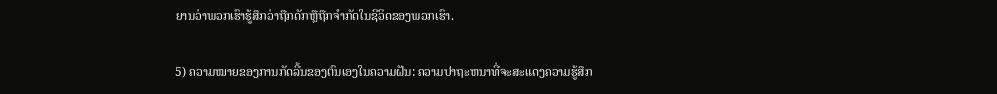ຍານວ່າພວກເຮົາຮູ້ສຶກວ່າຖືກດັກຫຼືຖືກຈໍາກັດໃນຊີວິດຂອງພວກເຮົາ.

5) ຄວາມໝາຍຂອງການກັດລີ້ນຂອງຕົນເອງໃນຄວາມຝັນ: ຄວາມປາຖະຫນາທີ່ຈະສະແດງຄວາມຮູ້ສຶກ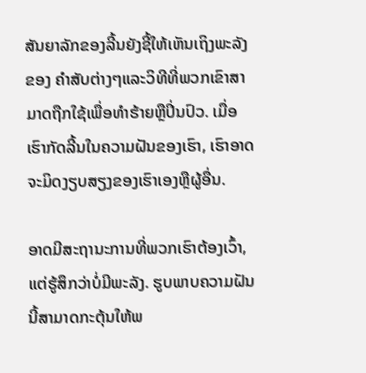ສັນຍາລັກຂອງລີ້ນຍັງຊີ້ໃຫ້ເຫັນເຖິງພະລັງຂອງ ຄໍາສັບຕ່າງໆແລະວິທີທີ່ພວກເຂົາສາມາດຖືກໃຊ້ເພື່ອທໍາຮ້າຍຫຼືປິ່ນປົວ. ເມື່ອເຮົາກັດລີ້ນໃນຄວາມຝັນຂອງເຮົາ, ເຮົາອາດຈະມິດງຽບສຽງຂອງເຮົາເອງຫຼືຜູ້ອື່ນ.

ອາດມີສະຖານະການທີ່ພວກເຮົາຕ້ອງເວົ້າ, ແຕ່ຮູ້ສຶກວ່າບໍ່ມີພະລັງ. ຮູບພາບຄວາມຝັນນີ້ສາມາດກະຕຸ້ນໃຫ້ພ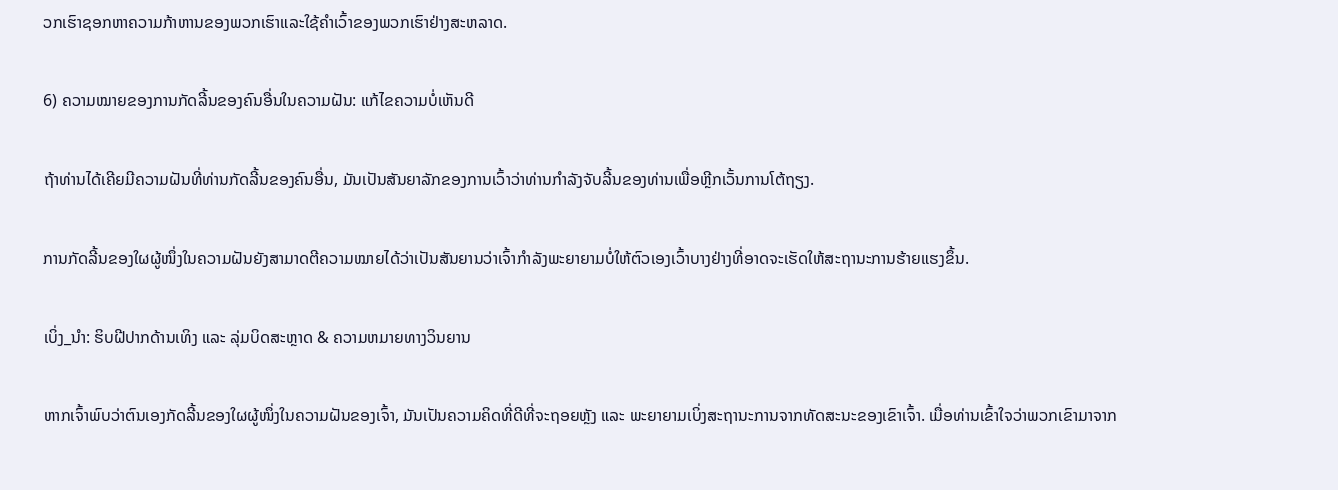ວກເຮົາຊອກຫາຄວາມກ້າຫານຂອງພວກເຮົາແລະໃຊ້ຄໍາເວົ້າຂອງພວກເຮົາຢ່າງສະຫລາດ.

6) ຄວາມໝາຍຂອງການກັດລີ້ນຂອງຄົນອື່ນໃນຄວາມຝັນ: ແກ້ໄຂຄວາມບໍ່ເຫັນດີ

ຖ້າທ່ານໄດ້ເຄີຍມີຄວາມຝັນທີ່ທ່ານກັດລີ້ນຂອງຄົນອື່ນ, ມັນເປັນສັນຍາລັກຂອງການເວົ້າວ່າທ່ານກໍາລັງຈັບລີ້ນຂອງທ່ານເພື່ອຫຼີກເວັ້ນການໂຕ້ຖຽງ.

ການກັດລີ້ນຂອງໃຜຜູ້ໜຶ່ງໃນຄວາມຝັນຍັງສາມາດຕີຄວາມໝາຍໄດ້ວ່າເປັນສັນຍານວ່າເຈົ້າກຳລັງພະຍາຍາມບໍ່ໃຫ້ຕົວເອງເວົ້າບາງຢ່າງທີ່ອາດຈະເຮັດໃຫ້ສະຖານະການຮ້າຍແຮງຂຶ້ນ.

ເບິ່ງ_ນຳ: ຮິບຝີປາກດ້ານເທິງ ແລະ ລຸ່ມບິດສະຫຼາດ & ຄວາມຫມາຍທາງວິນຍານ

ຫາກເຈົ້າພົບວ່າຕົນເອງກັດລີ້ນຂອງໃຜຜູ້ໜຶ່ງໃນຄວາມຝັນຂອງເຈົ້າ, ມັນເປັນຄວາມຄິດທີ່ດີທີ່ຈະຖອຍຫຼັງ ແລະ ພະຍາຍາມເບິ່ງສະຖານະການຈາກທັດສະນະຂອງເຂົາເຈົ້າ. ເມື່ອທ່ານເຂົ້າໃຈວ່າພວກເຂົາມາຈາກ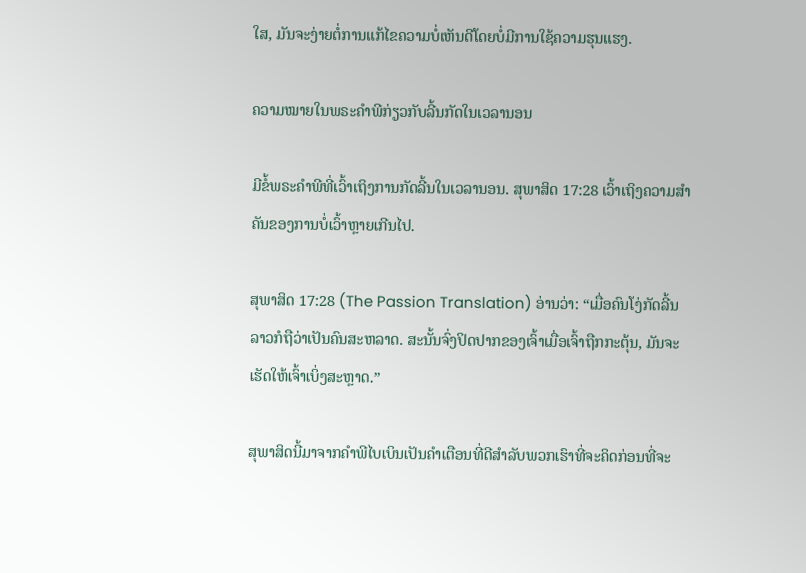ໃສ, ມັນຈະງ່າຍຕໍ່ການແກ້ໄຂຄວາມບໍ່ເຫັນດີໂດຍບໍ່ມີການໃຊ້ຄວາມຮຸນແຮງ.

ຄວາມໝາຍໃນພຣະຄໍາພີກ່ຽວກັບລີ້ນກັດໃນເວລານອນ

ມີຂໍ້ພຣະຄໍາພີທີ່ເວົ້າເຖິງການກັດລີ້ນໃນເວລານອນ. ສຸພາສິດ 17:28 ເວົ້າເຖິງຄວາມສຳຄັນຂອງການບໍ່ເວົ້າຫຼາຍເກີນໄປ.

ສຸພາສິດ 17:28 (The Passion Translation) ອ່ານວ່າ: “ເມື່ອຄົນໂງ່ກັດລີ້ນ ລາວກໍຖືວ່າເປັນຄົນສະຫລາດ. ສະນັ້ນຈົ່ງປິດປາກຂອງເຈົ້າເມື່ອເຈົ້າຖືກກະຕຸ້ນ, ມັນຈະເຮັດໃຫ້ເຈົ້າເບິ່ງສະຫຼາດ.”

ສຸພາສິດນີ້ມາຈາກຄໍາພີໄບເບິນເປັນຄໍາເຕືອນທີ່ດີສໍາລັບພວກເຮົາທີ່ຈະຄິດກ່ອນທີ່ຈະ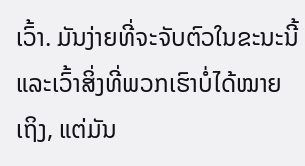ເວົ້າ. ມັນງ່າຍທີ່ຈະຈັບຕົວໃນຂະນະນີ້ ແລະເວົ້າສິ່ງທີ່ພວກເຮົາບໍ່ໄດ້ໝາຍເຖິງ, ແຕ່ມັນ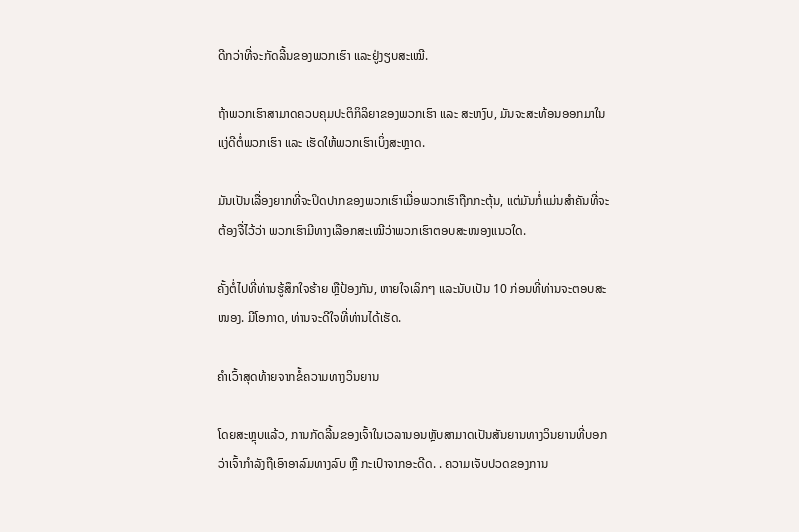ດີກວ່າທີ່ຈະກັດລີ້ນຂອງພວກເຮົາ ແລະຢູ່ງຽບສະເໝີ.

ຖ້າພວກເຮົາສາມາດຄວບຄຸມປະຕິກິລິຍາຂອງພວກເຮົາ ແລະ ສະຫງົບ, ມັນຈະສະທ້ອນອອກມາໃນແງ່ດີຕໍ່ພວກເຮົາ ແລະ ເຮັດໃຫ້ພວກເຮົາເບິ່ງສະຫຼາດ.

ມັນເປັນເລື່ອງຍາກທີ່ຈະປິດປາກຂອງພວກເຮົາເມື່ອພວກເຮົາຖືກກະຕຸ້ນ, ແຕ່ມັນກໍ່ແມ່ນສຳຄັນທີ່ຈະຕ້ອງຈື່ໄວ້ວ່າ ພວກເຮົາມີທາງເລືອກສະເໝີວ່າພວກເຮົາຕອບສະໜອງແນວໃດ.

ຄັ້ງຕໍ່ໄປທີ່ທ່ານຮູ້ສຶກໃຈຮ້າຍ ຫຼືປ້ອງກັນ, ຫາຍໃຈເລິກໆ ແລະນັບເປັນ 10 ກ່ອນທີ່ທ່ານຈະຕອບສະໜອງ. ມີໂອກາດ, ທ່ານຈະດີໃຈທີ່ທ່ານໄດ້ເຮັດ.

ຄຳເວົ້າສຸດທ້າຍຈາກຂໍ້ຄວາມທາງວິນຍານ

ໂດຍສະຫຼຸບແລ້ວ, ການກັດລີ້ນຂອງເຈົ້າໃນເວລານອນຫຼັບສາມາດເປັນສັນຍານທາງວິນຍານທີ່ບອກວ່າເຈົ້າກຳລັງຖືເອົາອາລົມທາງລົບ ຫຼື ກະເປົາຈາກອະດີດ. . ຄວາມເຈັບປວດຂອງການ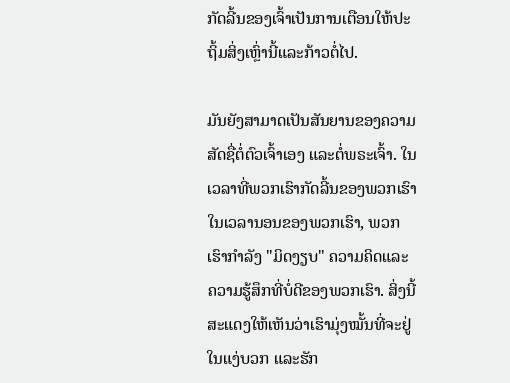ກັດລີ້ນຂອງເຈົ້າເປັນການເຕືອນໃຫ້ປະຖິ້ມສິ່ງເຫຼົ່ານີ້ແລະກ້າວຕໍ່ໄປ.

ມັນຍັງສາມາດເປັນສັນຍານຂອງຄວາມສັດຊື່ຕໍ່ຕົວເຈົ້າເອງ ແລະຕໍ່ພຣະເຈົ້າ. ໃນເວລາທີ່ພວກເຮົາກັດລີ້ນຂອງພວກເຮົາໃນເວລານອນຂອງພວກເຮົາ, ພວກເຮົາກໍາລັງ "ມິດງຽບ" ຄວາມຄິດແລະຄວາມຮູ້ສຶກທີ່ບໍ່ດີຂອງພວກເຮົາ. ສິ່ງນີ້ສະແດງໃຫ້ເຫັນວ່າເຮົາມຸ່ງໝັ້ນທີ່ຈະຢູ່ໃນແງ່ບວກ ແລະຮັກ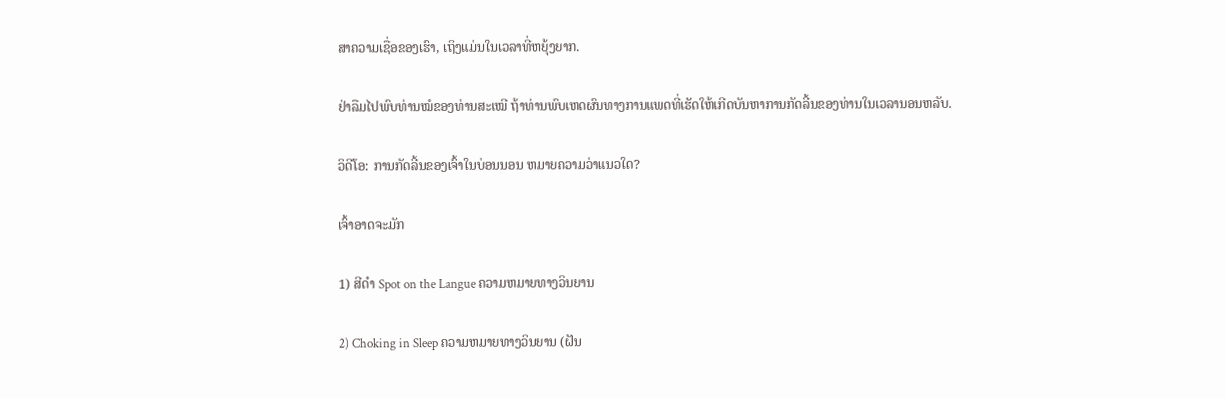ສາຄວາມເຊື່ອຂອງເຮົາ, ເຖິງແມ່ນໃນເວລາທີ່ຫຍຸ້ງຍາກ.

ຢ່າລືມໄປພົບທ່ານໝໍຂອງທ່ານສະເໝີ ຖ້າທ່ານພົບເຫດຜົນທາງການແພດທີ່ເຮັດໃຫ້ເກີດບັນຫາການກັດລີ້ນຂອງທ່ານໃນເວລານອນຫລັບ.

ວິດີໂອ: ການກັດລີ້ນຂອງເຈົ້າໃນບ່ອນນອນ ຫມາຍຄວາມວ່າແນວໃດ?

ເຈົ້າອາດຈະມັກ

1) ສີດຳ Spot on the Langue ຄວາມຫມາຍທາງວິນຍານ

2) Choking in Sleep ຄວາມຫມາຍທາງວິນຍານ (ຝັນ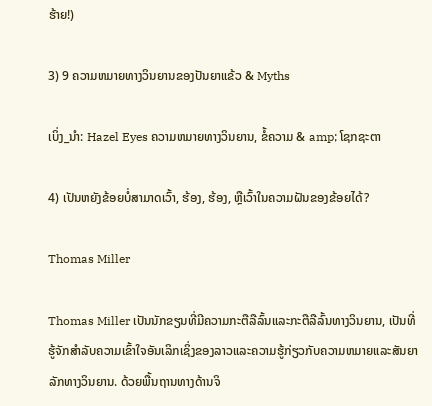ຮ້າຍ!)

3) 9 ຄວາມຫມາຍທາງວິນຍານຂອງປັນຍາແຂ້ວ & Myths

ເບິ່ງ_ນຳ: Hazel Eyes ຄວາມຫມາຍທາງວິນຍານ, ຂໍ້ຄວາມ & amp; ໂຊກຊະຕາ

4) ເປັນຫຍັງຂ້ອຍບໍ່ສາມາດເວົ້າ, ຮ້ອງ, ຮ້ອງ, ຫຼືເວົ້າໃນຄວາມຝັນຂອງຂ້ອຍໄດ້?

Thomas Miller

Thomas Miller ເປັນນັກຂຽນທີ່ມີຄວາມກະຕືລືລົ້ນແລະກະຕືລືລົ້ນທາງວິນຍານ, ເປັນທີ່ຮູ້ຈັກສໍາລັບຄວາມເຂົ້າໃຈອັນເລິກເຊິ່ງຂອງລາວແລະຄວາມຮູ້ກ່ຽວກັບຄວາມຫມາຍແລະສັນຍາລັກທາງວິນຍານ. ດ້ວຍພື້ນຖານທາງດ້ານຈິ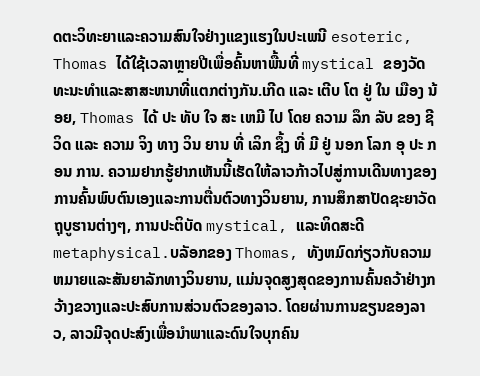ດຕະວິທະຍາແລະຄວາມສົນໃຈຢ່າງແຂງແຮງໃນປະເພນີ esoteric, Thomas ໄດ້ໃຊ້ເວລາຫຼາຍປີເພື່ອຄົ້ນຫາພື້ນທີ່ mystical ຂອງວັດທະນະທໍາແລະສາສະຫນາທີ່ແຕກຕ່າງກັນ.ເກີດ ແລະ ເຕີບ ໂຕ ຢູ່ ໃນ ເມືອງ ນ້ອຍ, Thomas ໄດ້ ປະ ທັບ ໃຈ ສະ ເຫມີ ໄປ ໂດຍ ຄວາມ ລຶກ ລັບ ຂອງ ຊີ ວິດ ແລະ ຄວາມ ຈິງ ທາງ ວິນ ຍານ ທີ່ ເລິກ ຊຶ້ງ ທີ່ ມີ ຢູ່ ນອກ ໂລກ ອຸ ປະ ກອນ ການ. ຄວາມຢາກຮູ້ຢາກເຫັນນີ້ເຮັດໃຫ້ລາວກ້າວໄປສູ່ການເດີນທາງຂອງການຄົ້ນພົບຕົນເອງແລະການຕື່ນຕົວທາງວິນຍານ, ການສຶກສາປັດຊະຍາວັດຖຸບູຮານຕ່າງໆ, ການປະຕິບັດ mystical, ແລະທິດສະດີ metaphysical.ບລັອກຂອງ Thomas, ທັງຫມົດກ່ຽວກັບຄວາມຫມາຍແລະສັນຍາລັກທາງວິນຍານ, ແມ່ນຈຸດສູງສຸດຂອງການຄົ້ນຄວ້າຢ່າງກວ້າງຂວາງແລະປະສົບການສ່ວນຕົວຂອງລາວ. ໂດຍຜ່ານການຂຽນຂອງລາວ, ລາວມີຈຸດປະສົງເພື່ອນໍາພາແລະດົນໃຈບຸກຄົນ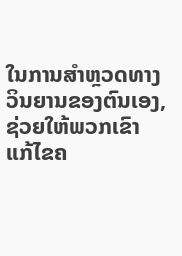ໃນການສໍາຫຼວດທາງວິນຍານຂອງຕົນເອງ, ຊ່ວຍໃຫ້ພວກເຂົາແກ້ໄຂຄ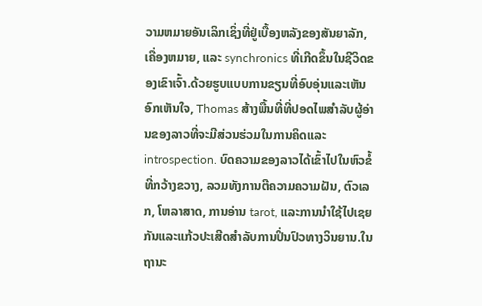ວາມຫມາຍອັນເລິກເຊິ່ງທີ່ຢູ່ເບື້ອງຫລັງຂອງສັນຍາລັກ, ເຄື່ອງຫມາຍ, ແລະ synchronics ທີ່ເກີດຂຶ້ນໃນຊີວິດຂອງເຂົາເຈົ້າ.ດ້ວຍຮູບແບບການຂຽນທີ່ອົບອຸ່ນແລະເຫັນອົກເຫັນໃຈ, Thomas ສ້າງພື້ນທີ່ທີ່ປອດໄພສໍາລັບຜູ້ອ່ານຂອງລາວທີ່ຈະມີສ່ວນຮ່ວມໃນການຄິດແລະ introspection. ບົດຄວາມຂອງລາວໄດ້ເຂົ້າໄປໃນຫົວຂໍ້ທີ່ກວ້າງຂວາງ, ລວມທັງການຕີຄວາມຄວາມຝັນ, ຕົວເລກ, ໂຫລາສາດ, ການອ່ານ tarot, ແລະການນໍາໃຊ້ໄປເຊຍກັນແລະແກ້ວປະເສີດສໍາລັບການປິ່ນປົວທາງວິນຍານ.ໃນຖານະ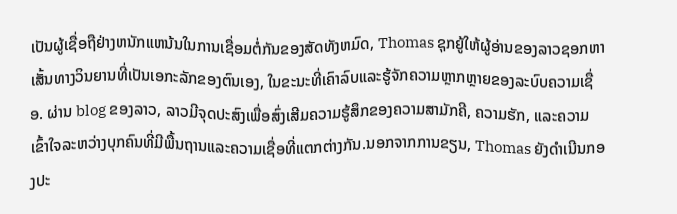ເປັນຜູ້ເຊື່ອຖືຢ່າງຫນັກແຫນ້ນໃນການເຊື່ອມຕໍ່ກັນຂອງສັດທັງຫມົດ, Thomas ຊຸກຍູ້ໃຫ້ຜູ້ອ່ານຂອງລາວຊອກຫາເສັ້ນທາງວິນຍານທີ່ເປັນເອກະລັກຂອງຕົນເອງ, ໃນຂະນະທີ່ເຄົາລົບແລະຮູ້ຈັກຄວາມຫຼາກຫຼາຍຂອງລະບົບຄວາມເຊື່ອ. ຜ່ານ blog ຂອງລາວ, ລາວມີຈຸດປະສົງເພື່ອສົ່ງເສີມຄວາມຮູ້ສຶກຂອງຄວາມສາມັກຄີ, ຄວາມຮັກ, ແລະຄວາມເຂົ້າໃຈລະຫວ່າງບຸກຄົນທີ່ມີພື້ນຖານແລະຄວາມເຊື່ອທີ່ແຕກຕ່າງກັນ.ນອກຈາກການຂຽນ, Thomas ຍັງດໍາເນີນກອງປະ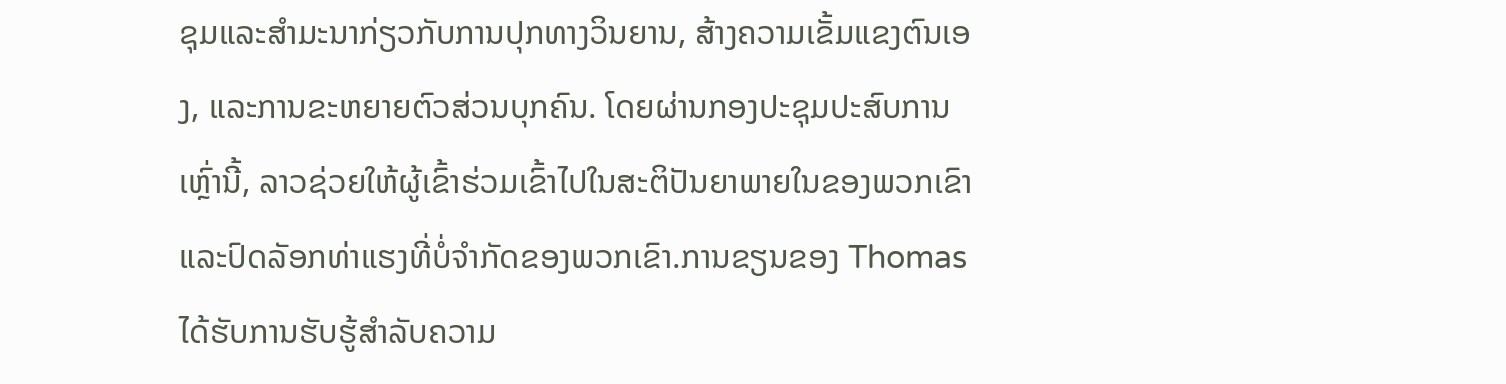ຊຸມແລະສໍາມະນາກ່ຽວກັບການປຸກທາງວິນຍານ, ສ້າງຄວາມເຂັ້ມແຂງຕົນເອງ, ແລະການຂະຫຍາຍຕົວສ່ວນບຸກຄົນ. ໂດຍຜ່ານກອງປະຊຸມປະສົບການເຫຼົ່ານີ້, ລາວຊ່ວຍໃຫ້ຜູ້ເຂົ້າຮ່ວມເຂົ້າໄປໃນສະຕິປັນຍາພາຍໃນຂອງພວກເຂົາແລະປົດລັອກທ່າແຮງທີ່ບໍ່ຈໍາກັດຂອງພວກເຂົາ.ການຂຽນຂອງ Thomas ໄດ້ຮັບການຮັບຮູ້ສໍາລັບຄວາມ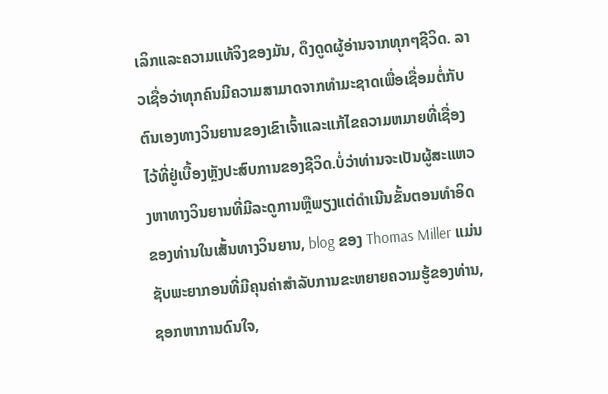ເລິກແລະຄວາມແທ້ຈິງຂອງມັນ, ດຶງດູດຜູ້ອ່ານຈາກທຸກໆຊີວິດ. ລາວເຊື່ອວ່າທຸກຄົນມີຄວາມສາມາດຈາກທໍາມະຊາດເພື່ອເຊື່ອມຕໍ່ກັບຕົນເອງທາງວິນຍານຂອງເຂົາເຈົ້າແລະແກ້ໄຂຄວາມຫມາຍທີ່ເຊື່ອງໄວ້ທີ່ຢູ່ເບື້ອງຫຼັງປະສົບການຂອງຊີວິດ.ບໍ່ວ່າທ່ານຈະເປັນຜູ້ສະແຫວງຫາທາງວິນຍານທີ່ມີລະດູການຫຼືພຽງແຕ່ດໍາເນີນຂັ້ນຕອນທໍາອິດຂອງທ່ານໃນເສັ້ນທາງວິນຍານ, blog ຂອງ Thomas Miller ແມ່ນຊັບພະຍາກອນທີ່ມີຄຸນຄ່າສໍາລັບການຂະຫຍາຍຄວາມຮູ້ຂອງທ່ານ, ຊອກຫາການດົນໃຈ,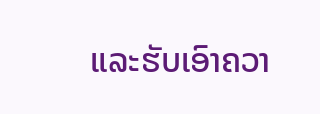ແລະຮັບເອົາຄວາ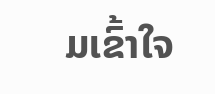ມເຂົ້າໃຈ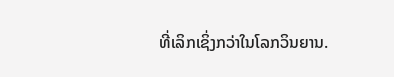ທີ່ເລິກເຊິ່ງກວ່າໃນໂລກວິນຍານ.